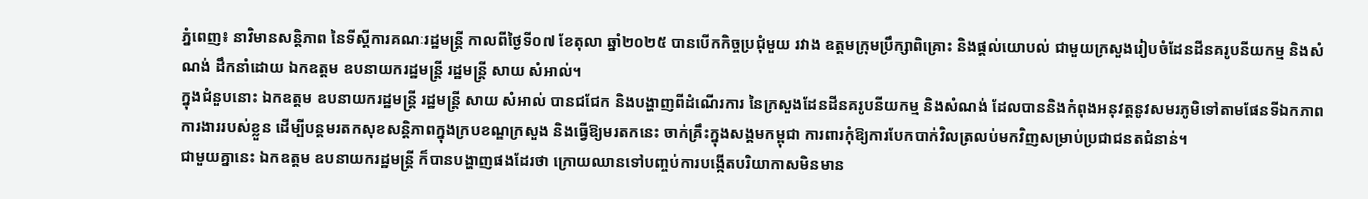ភ្នំពេញ៖ នាវិមានសន្តិភាព នៃទីស្តីការគណៈរដ្ឋមន្រ្តី កាលពីថ្ងៃទី០៧ ខែតុលា ឆ្នាំ២០២៥ បានបើកកិច្ចប្រជុំមួយ រវាង ឧត្តមក្រុមប្រឹក្សាពិគ្រោះ និងផ្តល់យោបល់ ជាមួយក្រសួងរៀបចំដែនដីនគរូបនីយកម្ម និងសំណង់ ដឹកនាំដោយ ឯកឧត្តម ឧបនាយករដ្ឋមន្រ្តី រដ្ឋមន្រ្តី សាយ សំអាល់។
ក្នុងជំនួបនោះ ឯកឧត្តម ឧបនាយករដ្ឋមន្រ្តី រដ្ឋមន្រ្តី សាយ សំអាល់ បានជជែក និងបង្ហាញពីដំណើរការ នៃក្រសួងដែនដីនគរូបនីយកម្ម និងសំណង់ ដែលបាននិងកំពុងអនុវត្តនូវសមរភូមិទៅតាមផែនទីឯកភាពការងាររបស់ខ្លួន ដើម្បីបន្តមរតកសុខសន្តិភាពក្នុងក្របខណ្ឌក្រសួង និងធ្វើឱ្យមរតកនេះ ចាក់គ្រឹះក្នុងសង្គមកម្ពុជា ការពារកុំឱ្យការបែកបាក់វិលត្រលប់មកវិញសម្រាប់ប្រជាជនតជំនាន់។
ជាមួយគ្នានេះ ឯកឧត្តម ឧបនាយករដ្ឋមន្រ្តី ក៏បានបង្ហាញផងដែរថា ក្រោយឈានទៅបញ្ចប់ការបង្កើតបរិយាកាសមិនមាន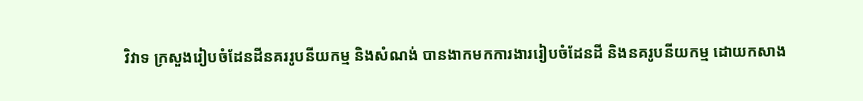វិវាទ ក្រសួងរៀបចំដែនដីនគររូបនីយកម្ម និងសំណង់ បានងាកមកការងាររៀបចំដែនដី និងនគរូបនីយកម្ម ដោយកសាង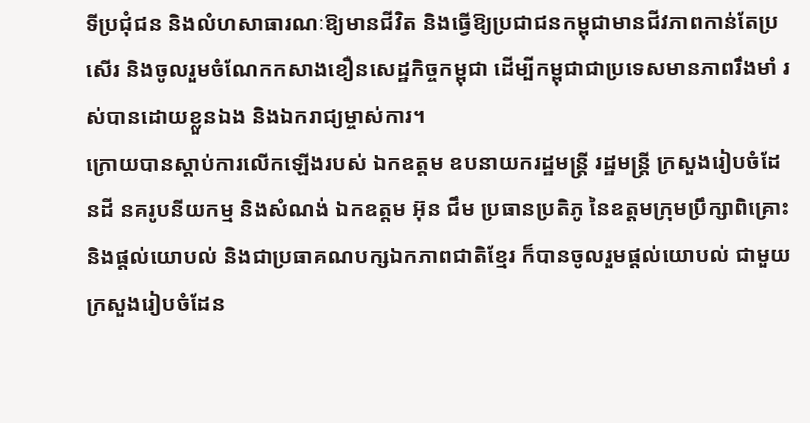ទីប្រជុំជន និងលំហសាធារណៈឱ្យមានជីវិត និងធ្វើឱ្យប្រជាជនកម្ពុជាមានជីវភាពកាន់តែប្រសើរ និងចូលរួមចំណែកកសាងខឿនសេដ្ឋកិច្ចកម្ពុជា ដើម្បីកម្ពុជាជាប្រទេសមានភាពរឹងមាំ រស់បានដោយខ្លួនឯង និងឯករាជ្យម្ចាស់ការ។
ក្រោយបានស្តាប់ការលើកឡើងរបស់ ឯកឧត្តម ឧបនាយករដ្ឋមន្ត្រី រដ្ឋមន្រ្តី ក្រសួងរៀបចំដែនដី នគរូបនីយកម្ម និងសំណង់ ឯកឧត្តម អ៊ុន ជឹម ប្រធានប្រតិភូ នៃឧត្តមក្រុមប្រឹក្សាពិគ្រោះ និងផ្តល់យោបល់ និងជាប្រធាគណបក្សឯកភាពជាតិខ្មែរ ក៏បានចូលរួមផ្តល់យោបល់ ជាមួយក្រសួងរៀបចំដែន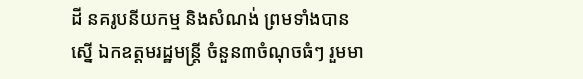ដី នគរូបនីយកម្ម និងសំណង់ ព្រមទាំងបានស្នើ ឯកឧត្តមរដ្ឋមន្រ្តី ចំនួន៣ចំណុចធំៗ រួមមា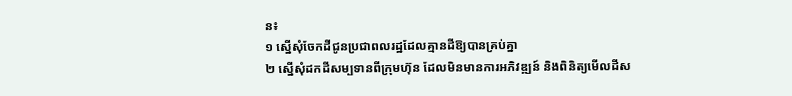ន៖
១ ស្នើសុំចែកដីជូនប្រជាពលរដ្ឋដែលគ្មានដីឱ្យបានគ្រប់គ្នា
២ ស្នើសុំដកដីសម្បទានពីក្រុមហ៊ុន ដែលមិនមានការអភិវឌ្ឍន៍ និងពិនិត្យមើលដីស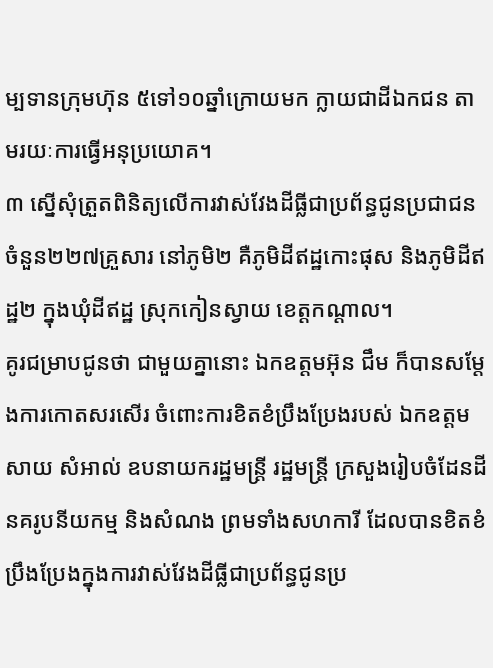ម្បទានក្រុមហ៊ុន ៥ទៅ១០ឆ្នាំក្រោយមក ក្លាយជាដីឯកជន តាមរយៈការធ្វើអនុប្រយោគ។
៣ ស្នើសុំត្រួតពិនិត្យលើការវាស់វែងដីធ្លីជាប្រព័ន្ធជូនប្រជាជន ចំនួន២២៧គ្រួសារ នៅភូមិ២ គឺភូមិដីឥដ្ឋកោះផុស និងភូមិដីឥដ្ឋ២ ក្នុងឃុំដីឥដ្ឋ ស្រុកកៀនស្វាយ ខេត្តកណ្តាល។
គូរជម្រាបជូនថា ជាមួយគ្នានោះ ឯកឧត្តមអ៊ុន ជឹម ក៏បានសម្តែងការកោតសរសើរ ចំពោះការខិតខំប្រឹងប្រែងរបស់ ឯកឧត្តម សាយ សំអាល់ ឧបនាយករដ្ឋមន្រ្តី រដ្ឋមន្រ្តី ក្រសួងរៀបចំដែនដី នគរូបនីយកម្ម និងសំណង ព្រមទាំងសហការី ដែលបានខិតខំប្រឹងប្រែងក្នុងការវាស់វែងដីធ្លីជាប្រព័ន្ធជូនប្រ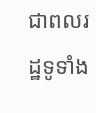ជាពលរដ្ឋទូទាំង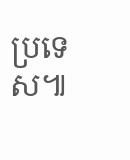ប្រទេស៕